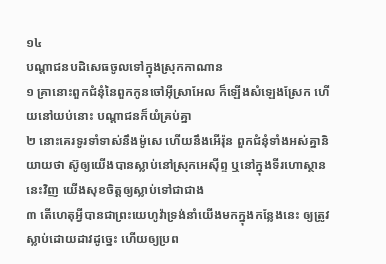១៤
បណ្តាជនបដិសេធចូលទៅក្នុងស្រុកកាណាន
១ គ្រានោះពួកជំនុំនៃពួកកូនចៅអ៊ីស្រាអែល ក៏ឡើងសំឡេងស្រែក ហើយនៅយប់នោះ បណ្តាជនក៏យំគ្រប់គ្នា
២ នោះគេរទូរទាំទាស់នឹងម៉ូសេ ហើយនឹងអើរ៉ុន ពួកជំនុំទាំងអស់គ្នានិយាយថា ស៊ូឲ្យយើងបានស្លាប់នៅស្រុកអេស៊ីព្ទ ឬនៅក្នុងទីរហោស្ថាននេះវិញ យើងសុខចិត្តឲ្យស្លាប់ទៅជាជាង
៣ តើហេតុអ្វីបានជាព្រះយេហូវ៉ាទ្រង់នាំយើងមកក្នុងកន្លែងនេះ ឲ្យត្រូវស្លាប់ដោយដាវដូច្នេះ ហើយឲ្យប្រព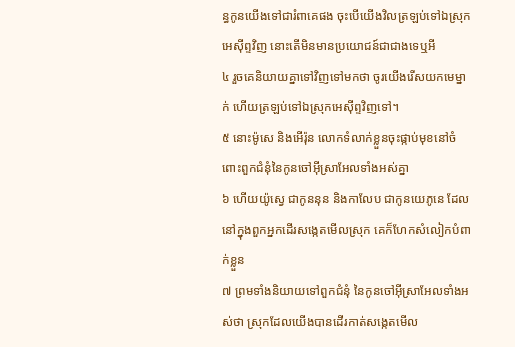ន្ធកូនយើងទៅជារំពាគេផង ចុះបើយើងវិលត្រឡប់ទៅឯស្រុកអេស៊ីព្ទវិញ នោះតើមិនមានប្រយោជន៍ជាជាងទេឬអី
៤ រួចគេនិយាយគ្នាទៅវិញទៅមកថា ចូរយើងរើសយកមេម្នាក់ ហើយត្រឡប់ទៅឯស្រុកអេស៊ីព្ទវិញទៅ។
៥ នោះម៉ូសេ និងអើរ៉ុន លោកទំលាក់ខ្លួនចុះផ្កាប់មុខនៅចំពោះពួកជំនុំនៃកូនចៅអ៊ីស្រាអែលទាំងអស់គ្នា
៦ ហើយយ៉ូស្វេ ជាកូននុន និងកាលែប ជាកូនយេភូនេ ដែលនៅក្នុងពួកអ្នកដើរសង្កេតមើលស្រុក គេក៏ហែកសំលៀកបំពាក់ខ្លួន
៧ ព្រមទាំងនិយាយទៅពួកជំនុំ នៃកូនចៅអ៊ីស្រាអែលទាំងអស់ថា ស្រុកដែលយើងបានដើរកាត់សង្កេតមើល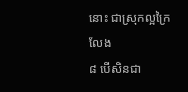នោះ ជាស្រុកល្អក្រៃលែង
៨ បើសិនជា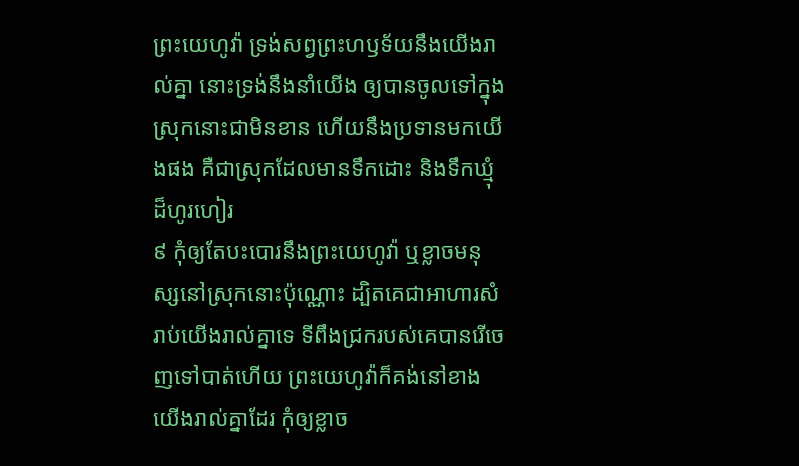ព្រះយេហូវ៉ា ទ្រង់សព្វព្រះហឫទ័យនឹងយើងរាល់គ្នា នោះទ្រង់នឹងនាំយើង ឲ្យបានចូលទៅក្នុងស្រុកនោះជាមិនខាន ហើយនឹងប្រទានមកយើងផង គឺជាស្រុកដែលមានទឹកដោះ និងទឹកឃ្មុំដ៏ហូរហៀរ
៩ កុំឲ្យតែបះបោរនឹងព្រះយេហូវ៉ា ឬខ្លាចមនុស្សនៅស្រុកនោះប៉ុណ្ណោះ ដ្បិតគេជាអាហារសំរាប់យើងរាល់គ្នាទេ ទីពឹងជ្រករបស់គេបានរើចេញទៅបាត់ហើយ ព្រះយេហូវ៉ាក៏គង់នៅខាងយើងរាល់គ្នាដែរ កុំឲ្យខ្លាច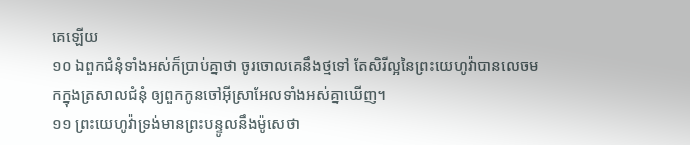គេឡើយ
១០ ឯពួកជំនុំទាំងអស់ក៏ប្រាប់គ្នាថា ចូរចោលគេនឹងថ្មទៅ តែសិរីល្អនៃព្រះយេហូវ៉ាបានលេចមកក្នុងត្រសាលជំនុំ ឲ្យពួកកូនចៅអ៊ីស្រាអែលទាំងអស់គ្នាឃើញ។
១១ ព្រះយេហូវ៉ាទ្រង់មានព្រះបន្ទូលនឹងម៉ូសេថា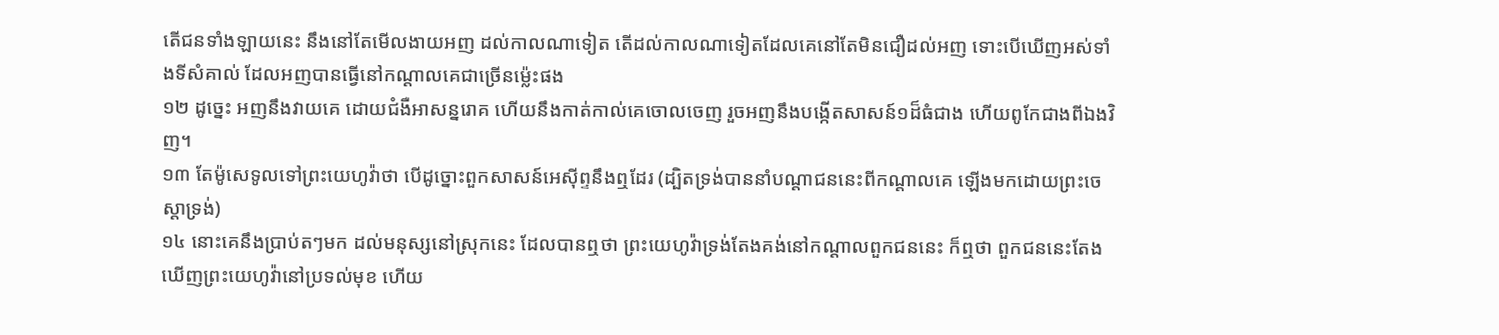តើជនទាំងឡាយនេះ នឹងនៅតែមើលងាយអញ ដល់កាលណាទៀត តើដល់កាលណាទៀតដែលគេនៅតែមិនជឿដល់អញ ទោះបើឃើញអស់ទាំងទីសំគាល់ ដែលអញបានធ្វើនៅកណ្តាលគេជាច្រើនម៉្លេះផង
១២ ដូច្នេះ អញនឹងវាយគេ ដោយជំងឺអាសន្នរោគ ហើយនឹងកាត់កាល់គេចោលចេញ រួចអញនឹងបង្កើតសាសន៍១ដ៏ធំជាង ហើយពូកែជាងពីឯងវិញ។
១៣ តែម៉ូសេទូលទៅព្រះយេហូវ៉ាថា បើដូច្នោះពួកសាសន៍អេស៊ីព្ទនឹងឮដែរ (ដ្បិតទ្រង់បាននាំបណ្តាជននេះពីកណ្តាលគេ ឡើងមកដោយព្រះចេស្តាទ្រង់)
១៤ នោះគេនឹងប្រាប់តៗមក ដល់មនុស្សនៅស្រុកនេះ ដែលបានឮថា ព្រះយេហូវ៉ាទ្រង់តែងគង់នៅកណ្តាលពួកជននេះ ក៏ឮថា ពួកជននេះតែងឃើញព្រះយេហូវ៉ានៅប្រទល់មុខ ហើយ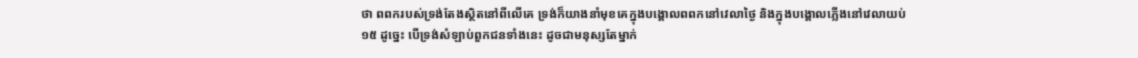ថា ពពករបស់ទ្រង់តែងស្ថិតនៅពីលើគេ ទ្រង់ក៏យាងនាំមុខគេក្នុងបង្គោលពពកនៅវេលាថ្ងៃ និងក្នុងបង្គោលភ្លើងនៅវេលាយប់
១៥ ដូច្នេះ បើទ្រង់សំឡាប់ពួកជនទាំងនេះ ដូចជាមនុស្សតែម្នាក់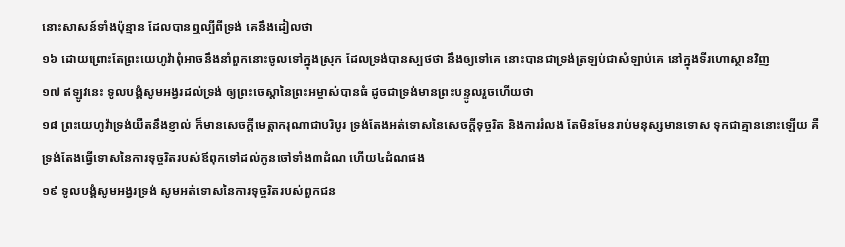នោះសាសន៍ទាំងប៉ុន្មាន ដែលបានឮល្បីពីទ្រង់ គេនឹងដៀលថា
១៦ ដោយព្រោះតែព្រះយេហូវ៉ាពុំអាចនឹងនាំពួកនោះចូលទៅក្នុងស្រុក ដែលទ្រង់បានស្បថថា នឹងឲ្យទៅគេ នោះបានជាទ្រង់ត្រឡប់ជាសំឡាប់គេ នៅក្នុងទីរហោស្ថានវិញ
១៧ ឥឡូវនេះ ទូលបង្គំសូមអង្វរដល់ទ្រង់ ឲ្យព្រះចេស្តានៃព្រះអម្ចាស់បានធំ ដូចជាទ្រង់មានព្រះបន្ទូលរួចហើយថា
១៨ ព្រះយេហូវ៉ាទ្រង់យឺតនឹងខ្ញាល់ ក៏មានសេចក្តីមេត្តាករុណាជាបរិបូរ ទ្រង់តែងអត់ទោសនៃសេចក្តីទុច្ចរិត និងការរំលង តែមិនមែនរាប់មនុស្សមានទោស ទុកជាគ្មាននោះឡើយ គឺទ្រង់តែងធ្វើទោសនៃការទុច្ចរិតរបស់ឪពុកទៅដល់កូនចៅទាំង៣ដំណ ហើយ៤ដំណផង
១៩ ទូលបង្គំសូមអង្វរទ្រង់ សូមអត់ទោសនៃការទុច្ចរិតរបស់ពួកជន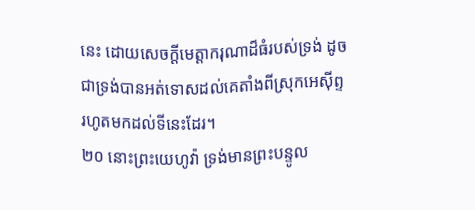នេះ ដោយសេចក្តីមេត្តាករុណាដ៏ធំរបស់ទ្រង់ ដូចជាទ្រង់បានអត់ទោសដល់គេតាំងពីស្រុកអេស៊ីព្ទ រហូតមកដល់ទីនេះដែរ។
២០ នោះព្រះយេហូវ៉ា ទ្រង់មានព្រះបន្ទូល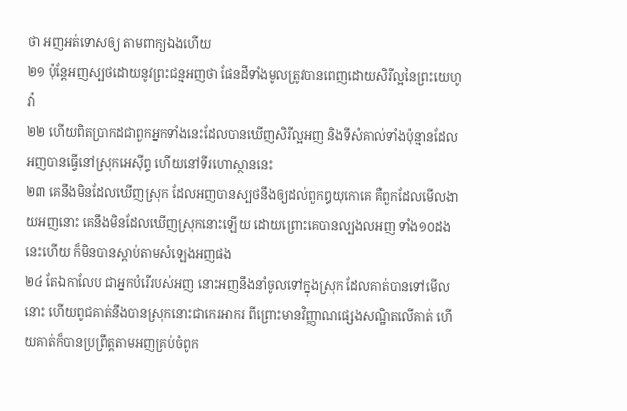ថា អញអត់ទោសឲ្យ តាមពាក្យឯងហើយ
២១ ប៉ុន្តែអញស្បថដោយនូវព្រះជន្មអញថា ផែនដីទាំងមូលត្រូវបានពេញដោយសិរីល្អនៃព្រះយេហូវ៉ា
២២ ហើយពិតប្រាកដជាពួកអ្នកទាំងនេះដែលបានឃើញសិរីល្អអញ និងទីសំគាល់ទាំងប៉ុន្មានដែលអញបានធ្វើនៅស្រុកអេស៊ីព្ទ ហើយនៅទីរហោស្ថាននេះ
២៣ គេនឹងមិនដែលឃើញស្រុក ដែលអញបានស្បថនឹងឲ្យដល់ពួកឰយុកោគេ គឺពួកដែលមើលងាយអញនោះ គេនឹងមិនដែលឃើញស្រុកនោះឡើយ ដោយព្រោះគេបានល្បងលអញ ទាំង១០ដងនេះហើយ ក៏មិនបានស្តាប់តាមសំឡេងអញផង
២៤ តែឯកាលែប ជាអ្នកបំរើរបស់អញ នោះអញនឹងនាំចូលទៅក្នុងស្រុក ដែលគាត់បានទៅមើលនោះ ហើយពូជគាត់នឹងបានស្រុកនោះជាកេរអាករ ពីព្រោះមានវិញ្ញាណផ្សេងសណ្ឋិតលើគាត់ ហើយគាត់ក៏បានប្រព្រឹត្តតាមអញគ្រប់ចំពូក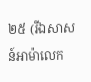២៥ (រីឯសាសន៍អាម៉ាលេក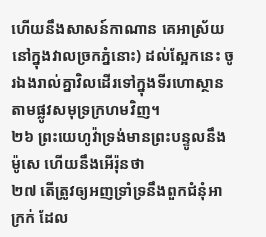ហើយនឹងសាសន៍កាណាន គេអាស្រ័យនៅក្នុងវាលច្រកភ្នំនោះ) ដល់ស្អែកនេះ ចូរឯងរាល់គ្នាវិលដើរទៅក្នុងទីរហោស្ថាន តាមផ្លូវសមុទ្រក្រហមវិញ។
២៦ ព្រះយេហូវ៉ាទ្រង់មានព្រះបន្ទូលនឹងម៉ូសេ ហើយនឹងអើរ៉ុនថា
២៧ តើត្រូវឲ្យអញទ្រាំទ្រនឹងពួកជំនុំអាក្រក់ ដែល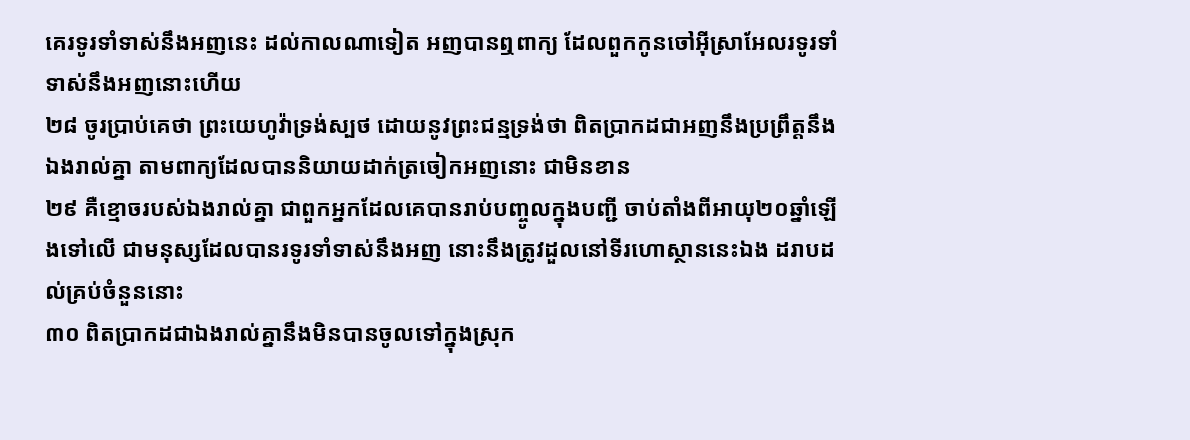គេរទូរទាំទាស់នឹងអញនេះ ដល់កាលណាទៀត អញបានឮពាក្យ ដែលពួកកូនចៅអ៊ីស្រាអែលរទូរទាំទាស់នឹងអញនោះហើយ
២៨ ចូរប្រាប់គេថា ព្រះយេហូវ៉ាទ្រង់ស្បថ ដោយនូវព្រះជន្មទ្រង់ថា ពិតប្រាកដជាអញនឹងប្រព្រឹត្តនឹងឯងរាល់គ្នា តាមពាក្យដែលបាននិយាយដាក់ត្រចៀកអញនោះ ជាមិនខាន
២៩ គឺខ្មោចរបស់ឯងរាល់គ្នា ជាពួកអ្នកដែលគេបានរាប់បញ្ចូលក្នុងបញ្ជី ចាប់តាំងពីអាយុ២០ឆ្នាំឡើងទៅលើ ជាមនុស្សដែលបានរទូរទាំទាស់នឹងអញ នោះនឹងត្រូវដួលនៅទីរហោស្ថាននេះឯង ដរាបដល់គ្រប់ចំនួននោះ
៣០ ពិតប្រាកដជាឯងរាល់គ្នានឹងមិនបានចូលទៅក្នុងស្រុក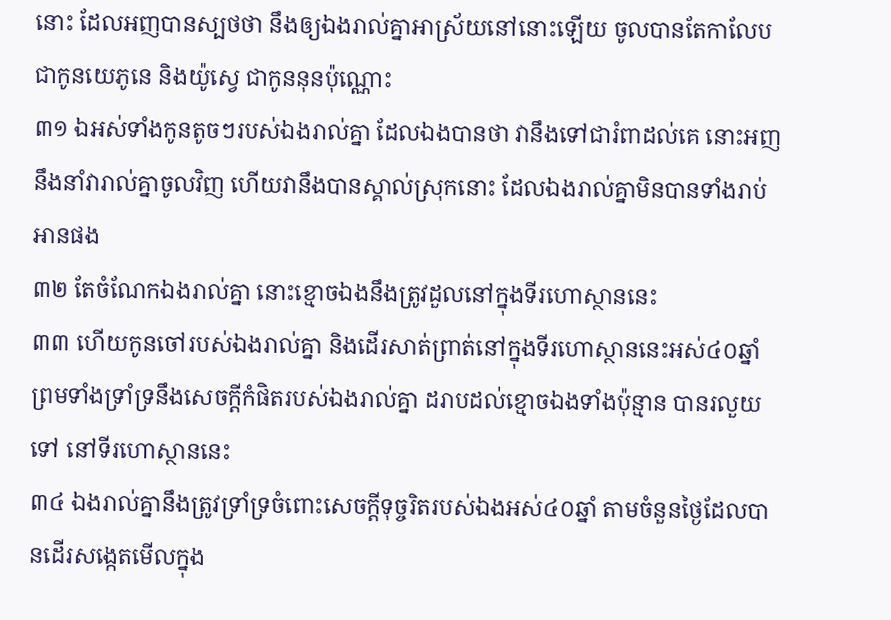នោះ ដែលអញបានស្បថថា នឹងឲ្យឯងរាល់គ្នាអាស្រ័យនៅនោះឡើយ ចូលបានតែកាលែប ជាកូនយេភូនេ និងយ៉ូស្វេ ជាកូននុនប៉ុណ្ណោះ
៣១ ឯអស់ទាំងកូនតូចៗរបស់ឯងរាល់គ្នា ដែលឯងបានថា វានឹងទៅជារំពាដល់គេ នោះអញនឹងនាំវារាល់គ្នាចូលវិញ ហើយវានឹងបានស្គាល់ស្រុកនោះ ដែលឯងរាល់គ្នាមិនបានទាំងរាប់អានផង
៣២ តែចំណែកឯងរាល់គ្នា នោះខ្មោចឯងនឹងត្រូវដួលនៅក្នុងទីរហោស្ថាននេះ
៣៣ ហើយកូនចៅរបស់ឯងរាល់គ្នា និងដើរសាត់ព្រាត់នៅក្នុងទីរហោស្ថាននេះអស់៤០ឆ្នាំ ព្រមទាំងទ្រាំទ្រនឹងសេចក្តីកំផិតរបស់ឯងរាល់គ្នា ដរាបដល់ខ្មោចឯងទាំងប៉ុន្មាន បានរលួយទៅ នៅទីរហោស្ថាននេះ
៣៤ ឯងរាល់គ្នានឹងត្រូវទ្រាំទ្រចំពោះសេចក្តីទុច្ចរិតរបស់ឯងអស់៤០ឆ្នាំ តាមចំនួនថ្ងៃដែលបានដើរសង្កេតមើលក្នុង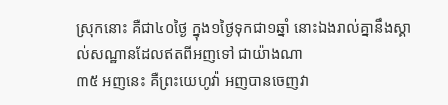ស្រុកនោះ គឺជា៤០ថ្ងៃ ក្នុង១ថ្ងៃទុកជា១ឆ្នាំ នោះឯងរាល់គ្នានឹងស្គាល់សណ្ឋានដែលឥតពីអញទៅ ជាយ៉ាងណា
៣៥ អញនេះ គឺព្រះយេហូវ៉ា អញបានចេញវា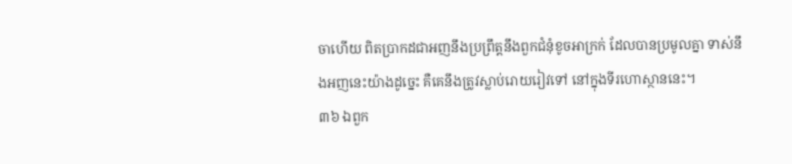ចាហើយ ពិតប្រាកដជាអញនឹងប្រព្រឹត្តនឹងពួកជំនុំខូចអាក្រក់ ដែលបានប្រមូលគ្នា ទាស់នឹងអញនេះយ៉ាងដូច្នេះ គឺគេនឹងត្រូវស្លាប់រោយរៀវទៅ នៅក្នុងទីរហោស្ថាននេះ។
៣៦ ឯពួក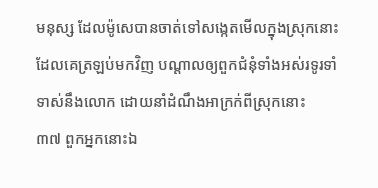មនុស្ស ដែលម៉ូសេបានចាត់ទៅសង្កេតមើលក្នុងស្រុកនោះ ដែលគេត្រឡប់មកវិញ បណ្តាលឲ្យពួកជំនុំទាំងអស់រទូរទាំទាស់នឹងលោក ដោយនាំដំណឹងអាក្រក់ពីស្រុកនោះ
៣៧ ពួកអ្នកនោះឯ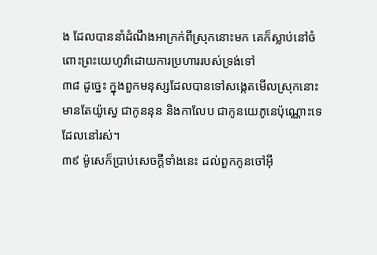ង ដែលបាននាំដំណឹងអាក្រក់ពីស្រុកនោះមក គេក៏ស្លាប់នៅចំពោះព្រះយេហូវ៉ាដោយការប្រហាររបស់ទ្រង់ទៅ
៣៨ ដូច្នេះ ក្នុងពួកមនុស្សដែលបានទៅសង្កេតមើលស្រុកនោះ មានតែយ៉ូស្វេ ជាកូននុន និងកាលែប ជាកូនយេភូនេប៉ុណ្ណោះទេដែលនៅរស់។
៣៩ ម៉ូសេក៏ប្រាប់សេចក្តីទាំងនេះ ដល់ពួកកូនចៅអ៊ី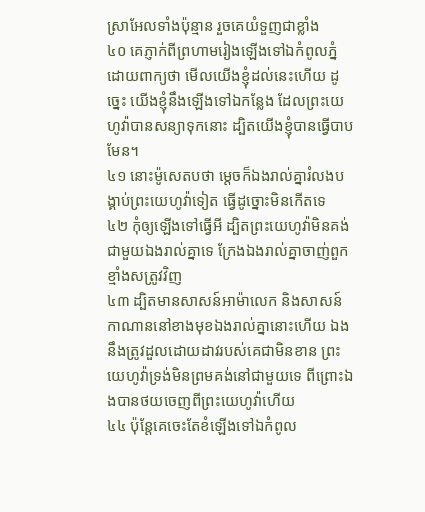ស្រាអែលទាំងប៉ុន្មាន រួចគេយំទួញជាខ្លាំង
៤០ គេភ្ញាក់ពីព្រហាមរៀងឡើងទៅឯកំពូលភ្នំ ដោយពាក្យថា មើលយើងខ្ញុំដល់នេះហើយ ដូច្នេះ យើងខ្ញុំនឹងឡើងទៅឯកន្លែង ដែលព្រះយេហូវ៉ាបានសន្យាទុកនោះ ដ្បិតយើងខ្ញុំបានធ្វើបាបមែន។
៤១ នោះម៉ូសេតបថា ម្តេចក៏ឯងរាល់គ្នារំលងបង្គាប់ព្រះយេហូវ៉ាទៀត ធ្វើដូច្នោះមិនកើតទេ
៤២ កុំឲ្យឡើងទៅធ្វើអី ដ្បិតព្រះយេហូវ៉ាមិនគង់ជាមួយឯងរាល់គ្នាទេ ក្រែងឯងរាល់គ្នាចាញ់ពួកខ្មាំងសត្រូវវិញ
៤៣ ដ្បិតមានសាសន៍អាម៉ាលេក និងសាសន៍កាណាននៅខាងមុខឯងរាល់គ្នានោះហើយ ឯងនឹងត្រូវដួលដោយដាវរបស់គេជាមិនខាន ព្រះយេហូវ៉ាទ្រង់មិនព្រមគង់នៅជាមួយទេ ពីព្រោះឯងបានថយចេញពីព្រះយេហូវ៉ាហើយ
៤៤ ប៉ុន្តែគេចេះតែខំឡើងទៅឯកំពូល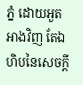ភ្នំ ដោយអួតអាងវិញ តែឯហិបនៃសេចក្តី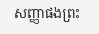សញ្ញាផងព្រះ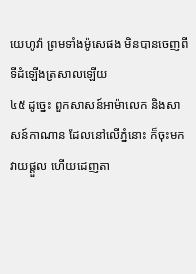យេហូវ៉ា ព្រមទាំងម៉ូសេផង មិនបានចេញពីទីដំឡើងត្រសាលឡើយ
៤៥ ដូច្នេះ ពួកសាសន៍អាម៉ាលេក និងសាសន៍កាណាន ដែលនៅលើភ្នំនោះ ក៏ចុះមកវាយផ្តួល ហើយដេញតា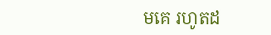មគេ រហូតដ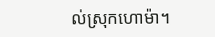ល់ស្រុកហោម៉ា។